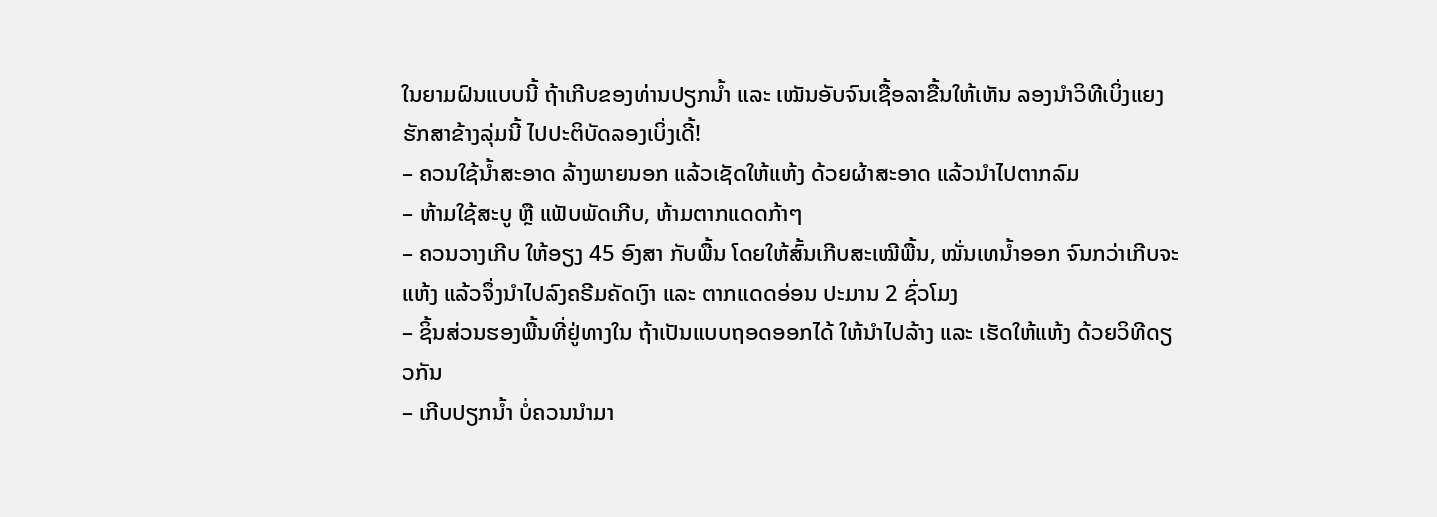ໃນຍາມຝົນແບບນີ້ ຖ້າເກີບຂອງທ່ານປຽກນ້ຳ ແລະ ເໝັນອັບຈົນເຊື້ອລາຂື້ນໃຫ້ເຫັນ ລອງນຳວິທີເບິ່ງແຍງຮັກສາຂ້າງລຸ່ມນີ້ ໄປປະຕິບັດລອງເບິ່ງເດີ້!
– ຄວນໃຊ້ນ້ຳສະອາດ ລ້າງພາຍນອກ ແລ້ວເຊັດໃຫ້ແຫ້ງ ດ້ວຍຜ້າສະອາດ ແລ້ວນຳໄປຕາກລົມ
– ຫ້າມໃຊ້ສະບູ ຫຼື ແຟັບພັດເກີບ, ຫ້າມຕາກແດດກ້າໆ
– ຄວນວາງເກີບ ໃຫ້ອຽງ 45 ອົງສາ ກັບພື້ນ ໂດຍໃຫ້ສົ້ນເກີບສະເໝີພື້ນ, ໝັ່ນເທນ້ຳອອກ ຈົນກວ່າເກີບຈະແຫ້ງ ແລ້ວຈຶ່ງນຳໄປລົງຄຣີມຄັດເງົາ ແລະ ຕາກແດດອ່ອນ ປະມານ 2 ຊົ່ວໂມງ
– ຊິ້ນສ່ວນຮອງພື້ນທີ່ຢູ່ທາງໃນ ຖ້າເປັນແບບຖອດອອກໄດ້ ໃຫ້ນຳໄປລ້າງ ແລະ ເຮັດໃຫ້ແຫ້ງ ດ້ວຍວິທີດຽວກັນ
– ເກີບປຽກນ້ຳ ບໍ່ຄວນນຳມາ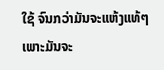ໃຊ້ ຈົນກວ່າມັນຈະແຫ້ງແທ້ໆ ເພາະມັນຈະ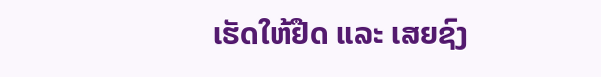ເຮັດໃຫ້ຢືດ ແລະ ເສຍຊົງ